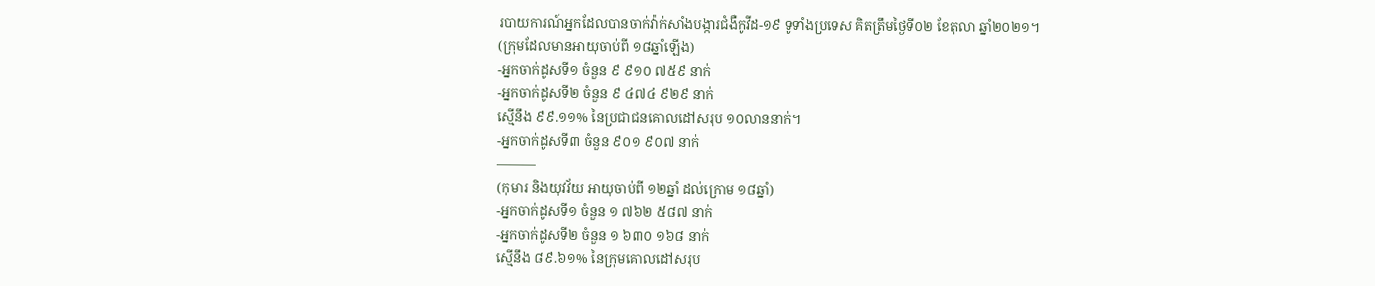របាយការណ៍អ្នកដែលបានចាក់វ៉ាក់សាំងបង្ការជំងឺកូវីដ-១៩ ទូទាំងប្រទេស គិតត្រឹមថ្ងៃទី០២ ខែតុលា ឆ្នាំ២០២១។
(ក្រុមដែលមានអាយុចាប់ពី ១៨ឆ្នាំឡើង)
-អ្នកចាក់ដូសទី១ ចំនួន ៩ ៩១០ ៧៥៩ នាក់
-អ្នកចាក់ដូសទី២ ចំនួន ៩ ៤៧៤ ៩២៩ នាក់
ស្មើនឹង ៩៩.១១% នៃប្រជាជនគោលដៅសរុប ១០លាននាក់។
-អ្នកចាក់ដូសទី៣ ចំនួន ៩០១ ៩០៧ នាក់
———
(កុមារ និងយុវវ័យ អាយុចាប់ពី ១២ឆ្នាំ ដល់ក្រោម ១៨ឆ្នាំ)
-អ្នកចាក់ដូសទី១ ចំនួន ១ ៧៦២ ៥៨៧ នាក់
-អ្នកចាក់ដូសទី២ ចំនួន ១ ៦៣០ ១៦៨ នាក់
ស្មើនឹង ៨៩.៦១% នៃក្រុមគោលដៅសរុប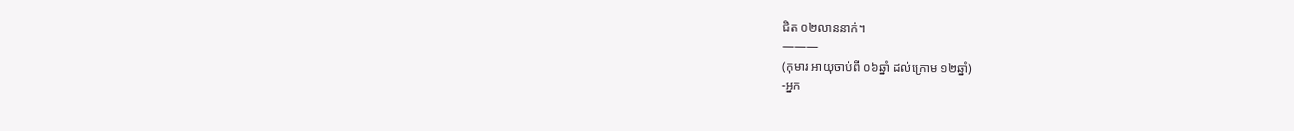ជិត ០២លាននាក់។
———
(កុមារ អាយុចាប់ពី ០៦ឆ្នាំ ដល់ក្រោម ១២ឆ្នាំ)
-អ្នក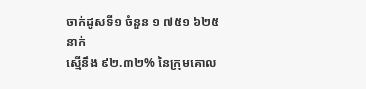ចាក់ដូសទី១ ចំនួន ១ ៧៥១ ៦២៥ នាក់
ស្មើនឹង ៩២.៣២% នៃក្រុមគោល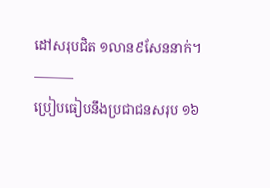ដៅសរុបជិត ១លាន៩សែននាក់។
———
ប្រៀបធៀបនឹងប្រជាជនសរុប ១៦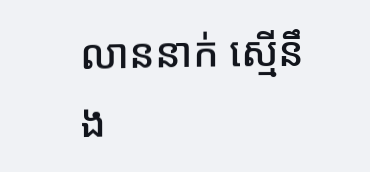លាននាក់ ស្មើនឹង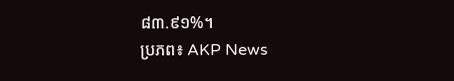៨៣.៩១%។
ប្រភព៖ AKP News